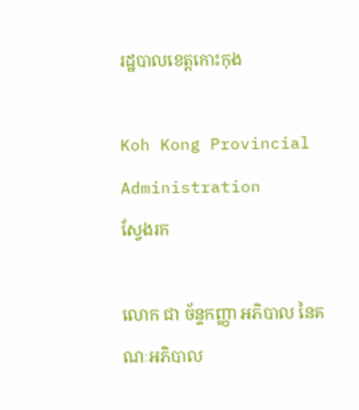រដ្ឋបាលខេត្តកោះកុង

Koh Kong Provincial Administration
ស្វែងរក

លោក ជា ច័ន្ទកញ្ញា អភិបាល នៃគណៈអភិបាល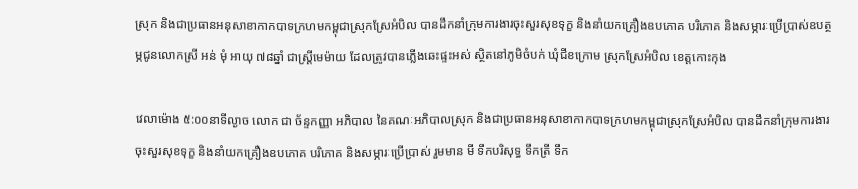ស្រុក និងជាប្រធានអនុសាខាកាកបាទក្រហមកម្ពុជាស្រុកស្រែអំបិល បានដឹកនាំក្រុមការងារចុះសួរសុខទុក្ខ និងនាំយកគ្រឿងឧបភោគ បរិភោគ និងសម្ភារៈប្រើប្រាស់ឧបត្ថម្ភជូនលោកស្រី អន់ មុំ អាយុ ៧៨ឆ្នាំ ជាស្ត្រីមេម៉ាយ ដែលត្រូវបានភ្លើងឆេះផ្ទះអស់ ស្ថិតនៅភូមិចំបក់ ឃុំជីខក្រោម ស្រុកស្រែអំបិល ខេត្តកោះកុង

វេលាម៉ោង ៥:០០នាទីល្ងាច លោក ជា ច័ន្ទកញ្ញា អភិបាល នៃគណៈអភិបាលស្រុក និងជាប្រធានអនុសាខាកាកបាទក្រហមកម្ពុជាស្រុកស្រែអំបិល បានដឹកនាំក្រុមការងារចុះសួរសុខទុក្ខ និងនាំយកគ្រឿងឧបភោគ បរិភោគ និងសម្ភារៈប្រើប្រាស់ រួមមាន មី ទឹកបរិសុទ្ធ ទឹកត្រី ទឹក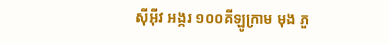ស៊ីអ៊ីវ អង្ករ ១០០គីឡូក្រាម មុង ភួ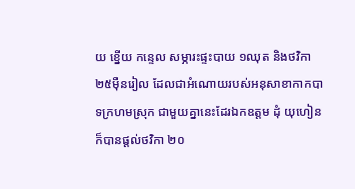យ ខ្នើយ កន្ទេល សម្ភារះផ្ទះបាយ ១ឈុត និងថវិកា ២៥ម៉ឺនរៀល ដែលជាអំណោយរបស់អនុសាខាកាកបាទក្រហមស្រុក ជាមួយគ្នានេះដែរឯកឧត្តម ដុំ យុហៀន ក៏បានផ្តល់ថវិកា ២០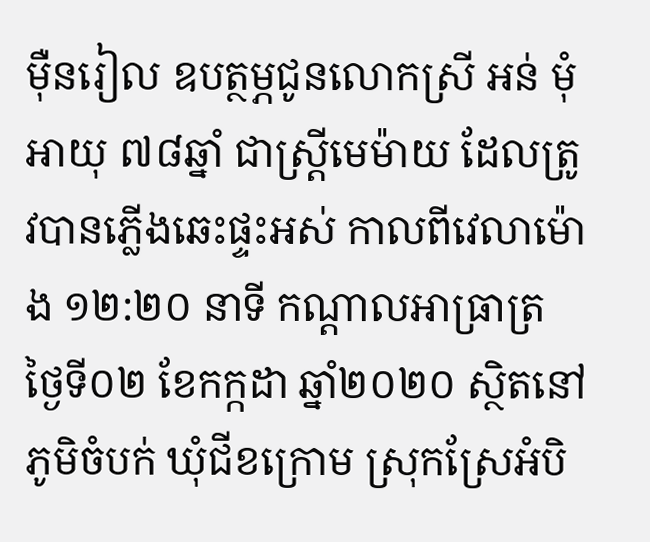ម៉ឺនរៀល ឧបត្ថម្ភជូនលោកស្រី អន់ មុំ អាយុ ៧៨ឆ្នាំ ជាស្ត្រីមេម៉ាយ ដែលត្រូវបានភ្លើងឆេះផ្ទះអស់ កាលពីវេលាម៉ោង ១២:២០ នាទី កណ្ដាលអាធ្រាត្រ ថ្ងៃទី០២ ខែកក្កដា ឆ្នាំ២០២០ ស្ថិតនៅភូមិចំបក់ ឃុំជីខក្រោម ស្រុកស្រែអំបិ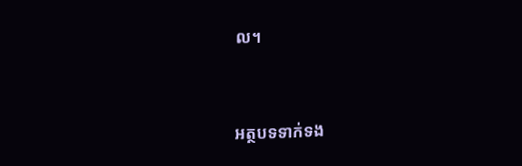ល។


អត្ថបទទាក់ទង